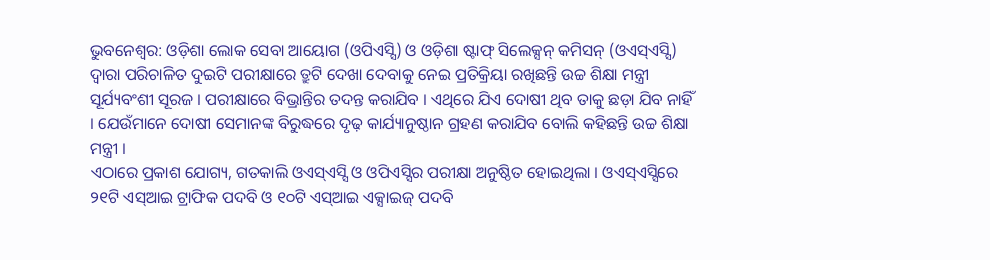ଭୁବନେଶ୍ୱର: ଓଡ଼ିଶା ଲୋକ ସେବା ଆୟୋଗ (ଓପିଏସ୍ସି) ଓ ଓଡ଼ିଶା ଷ୍ଟାଫ୍ ସିଲେକ୍ସନ୍ କମିସନ୍ (ଓଏସ୍ଏସ୍ସି) ଦ୍ୱାରା ପରିଚାଳିତ ଦୁଇଟି ପରୀକ୍ଷାରେ ତ୍ରୁଟି ଦେଖା ଦେବାକୁ ନେଇ ପ୍ରତିକ୍ରିୟା ରଖିଛନ୍ତି ଉଚ୍ଚ ଶିକ୍ଷା ମନ୍ତ୍ରୀ ସୂର୍ଯ୍ୟବଂଶୀ ସୂରଜ । ପରୀକ୍ଷାରେ ବିଭ୍ରାନ୍ତିର ତଦନ୍ତ କରାଯିବ । ଏଥିରେ ଯିଏ ଦୋଷୀ ଥିବ ତାକୁ ଛଡ଼ା ଯିବ ନାହିଁ । ଯେଉଁମାନେ ଦୋଷୀ ସେମାନଙ୍କ ବିରୁଦ୍ଧରେ ଦୃଢ଼ କାର୍ଯ୍ୟାନୁଷ୍ଠାନ ଗ୍ରହଣ କରାଯିବ ବୋଲି କହିଛନ୍ତି ଉଚ୍ଚ ଶିକ୍ଷା ମନ୍ତ୍ରୀ ।
ଏଠାରେ ପ୍ରକାଶ ଯୋଗ୍ୟ, ଗତକାଲି ଓଏସ୍ଏସ୍ସି ଓ ଓପିଏସ୍ସିର ପରୀକ୍ଷା ଅନୁଷ୍ଠିତ ହୋଇଥିଲା । ଓଏସ୍ଏସ୍ସିରେ ୨୧ଟି ଏସ୍ଆଇ ଟ୍ରାଫିକ ପଦବି ଓ ୧୦ଟି ଏସ୍ଆଇ ଏକ୍ସାଇଜ୍ ପଦବି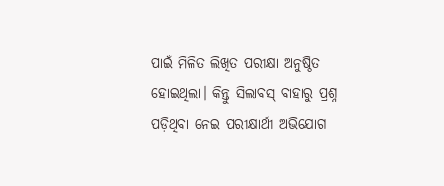ପାଇଁ ମିଳିତ ଲିଖିତ ପରୀକ୍ଷା ଅନୁଷ୍ଠିତ ହୋଇଥିଲା। କିନ୍ତୁ ସିଲାବସ୍ ବାହାରୁ ପ୍ରଶ୍ନ ପଡ଼ିଥିବା ନେଇ ପରୀକ୍ଷାର୍ଥୀ ଅଭିଯୋଗ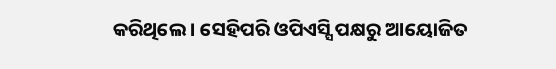କରିଥିଲେ । ସେହିପରି ଓପିଏସ୍ସି ପକ୍ଷରୁ ଆୟୋଜିତ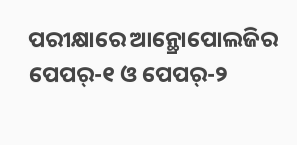ପରୀକ୍ଷାରେ ଆନ୍ଥ୍ରୋପୋଲଜିର ପେପର୍-୧ ଓ ପେପର୍-୨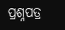ପ୍ରଶ୍ନପତ୍ର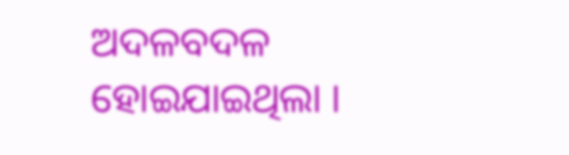ଅଦଳବଦଳ ହୋଇଯାଇଥିଲା ।